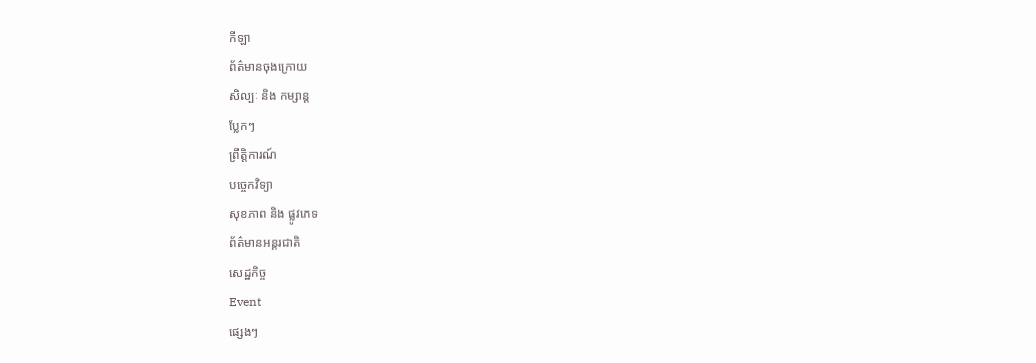កីឡា
ព័ត៌មានចុងក្រោយ
សិល្បៈ និង កម្សាន្ត
ប្លែកៗ
ព្រឹត្តិការណ៍
បច្ចេកវិទ្យា
សុខភាព និង ផ្លូវភេទ
ព័ត៌មានអន្តរជាតិ
សេដ្ឋកិច្ច
Event
ផ្សេងៗ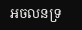អចលនទ្រ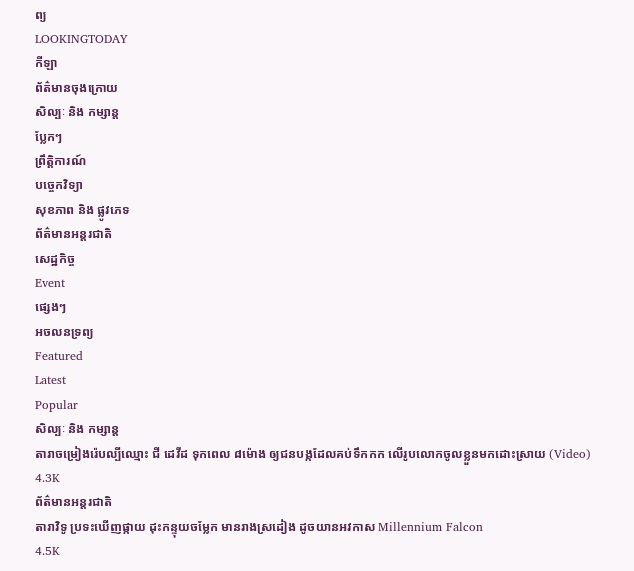ព្យ
LOOKINGTODAY
កីឡា
ព័ត៌មានចុងក្រោយ
សិល្បៈ និង កម្សាន្ត
ប្លែកៗ
ព្រឹត្តិការណ៍
បច្ចេកវិទ្យា
សុខភាព និង ផ្លូវភេទ
ព័ត៌មានអន្តរជាតិ
សេដ្ឋកិច្ច
Event
ផ្សេងៗ
អចលនទ្រព្យ
Featured
Latest
Popular
សិល្បៈ និង កម្សាន្ត
តារាចម្រៀងរ៉េបល្បីឈ្មោះ ជី ដេវីដ ទុកពេល ៨ម៉ោង ឲ្យជនបង្កដែលគប់ទឹកកក លើរូបលោកចូលខ្លួនមកដោះស្រាយ (Video)
4.3K
ព័ត៌មានអន្តរជាតិ
តារាវិទូ ប្រទះឃើញផ្កាយ ដុះកន្ទុយចម្លែក មានរាងស្រដៀង ដូចយានអវកាស Millennium Falcon
4.5K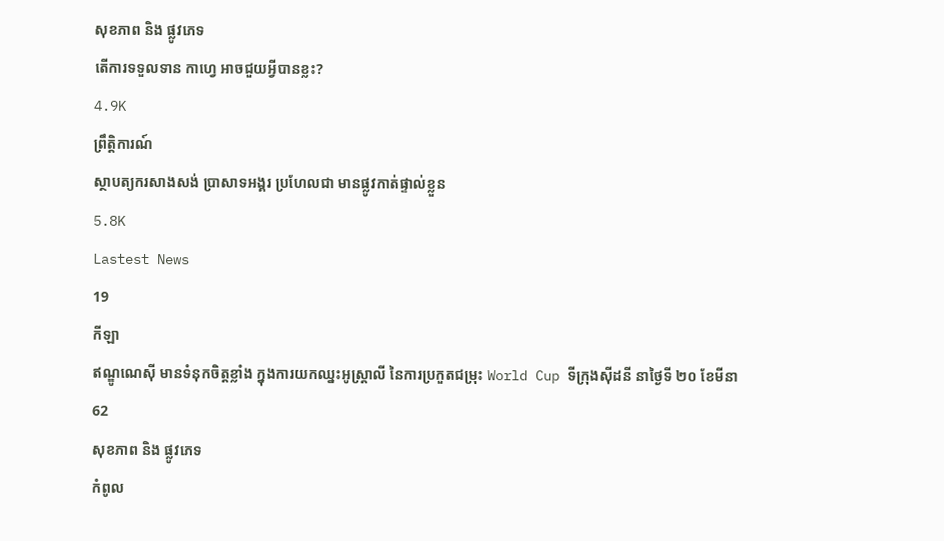សុខភាព និង ផ្លូវភេទ
តើការទទួលទាន កាហ្វេ អាចជួយអ្វីបានខ្លះ?
4.9K
ព្រឹត្តិការណ៍
ស្ថាបត្យករសាងសង់ ប្រាសាទអង្គរ ប្រហែលជា មានផ្លូវកាត់ផ្ទាល់ខ្លួន
5.8K
Lastest News
19
កីឡា
ឥណ្ឌូណេស៊ី មានទំនុកចិត្តខ្លាំង ក្នុងការយកឈ្នះអូស្ត្រាលី នៃការប្រកួតជម្រុះ World Cup ទីក្រុងស៊ីដនី នាថ្ងៃទី ២០ ខែមីនា
62
សុខភាព និង ផ្លូវភេទ
កំពូល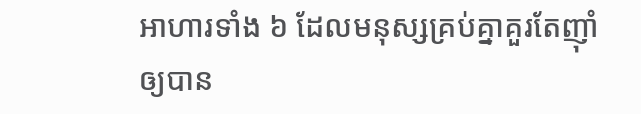អាហារទាំង ៦ ដែលមនុស្សគ្រប់គ្នាគួរតែញ៉ាំឲ្យបាន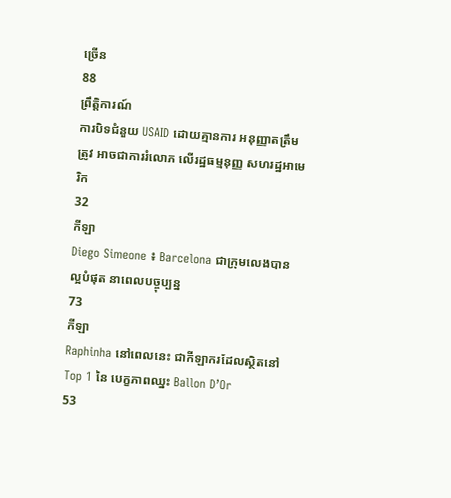ច្រើន
88
ព្រឹត្តិការណ៍
ការបិទជំនួយ USAID ដោយគ្មានការ អនុញ្ញាតត្រឹមត្រូវ អាចជាការរំលោភ លើរដ្ឋធម្មនុញ្ញ សហរដ្ឋអាមេរិក
32
កីឡា
Diego Simeone ៖ Barcelona ជាក្រុមលេងបានល្អបំផុត នាពេលបច្ចុប្បន្ន
73
កីឡា
Raphinha នៅពេលនេះ ជាកីឡាករដែលស្ថិតនៅ Top 1 នៃ បេក្ខភាពឈ្នះ Ballon D’Or
53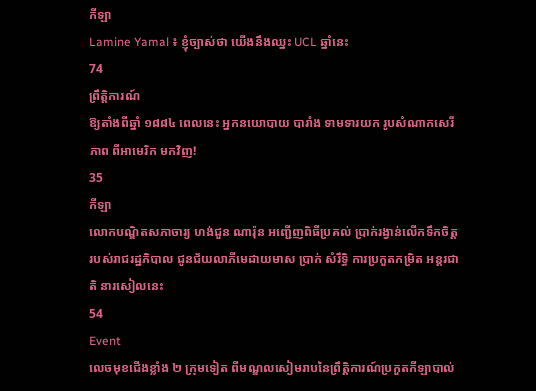កីឡា
Lamine Yamal ៖ ខ្ញុំច្បាស់ថា យើងនឹងឈ្នះ UCL ឆ្នាំនេះ
74
ព្រឹត្តិការណ៍
ឱ្យតាំងពីឆ្នាំ ១៨៨៤ ពេលនេះ អ្នកនយោបាយ បារាំង ទាមទារយក រូបសំណាកសេរីភាព ពីអាមេរិក មកវិញ!
35
កីឡា
លោកបណ្ឌិតសភាចារ្យ ហង់ជួន ណារ៉ុន អញ្ជើញពិធីប្រគល់ ប្រាក់រង្វាន់លើកទឹកចិត្ត របស់រាជរដ្ឋភិបាល ជូនជ័យលាភីមេដាយមាស ប្រាក់ សំរឹទ្ធិ ការប្រកួតកម្រិត អន្តរជាតិ នារសៀលនេះ
54
Event
លេចមុខជើងខ្លាំង ២ ក្រុមទៀត ពីមណ្ឌលសៀមរាបនៃព្រឹត្តិការណ៍ប្រកួតកីឡាបាល់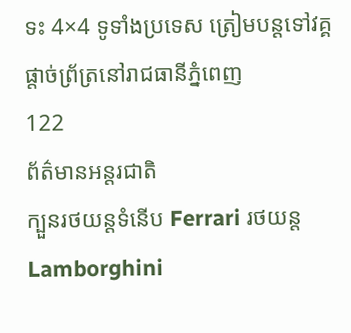ទះ 4×4 ទូទាំងប្រទេស ត្រៀមបន្តទៅវគ្គផ្តាច់ព្រ័ត្រនៅរាជធានីភ្នំពេញ
122
ព័ត៌មានអន្តរជាតិ
ក្បួនរថយន្តទំនើប Ferrari រថយន្ត Lamborghini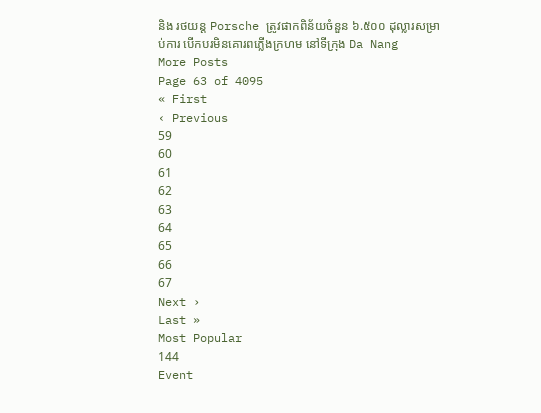និង រថយន្ត Porsche ត្រូវផាកពិន័យចំនួន ៦.៥០០ ដុល្លារសម្រាប់ការ បើកបរមិនគោរពភ្លើងក្រហម នៅទីក្រុង Da Nang
More Posts
Page 63 of 4095
« First
‹ Previous
59
60
61
62
63
64
65
66
67
Next ›
Last »
Most Popular
144
Event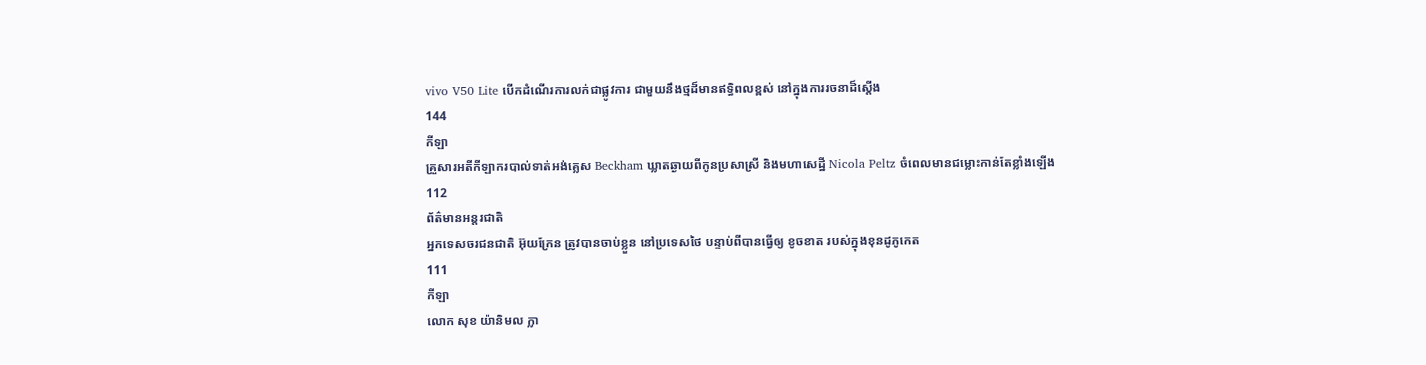vivo V50 Lite បើកដំណើរការលក់ជាផ្លូវការ ជាមួយនឹងថ្មដ៏មានឥទ្ធិពលខ្ពស់ នៅក្នុងការរចនាដ៏ស្តើង
144
កីឡា
គ្រួសារអតីកីឡាករបាល់ទាត់អង់គ្លេស Beckham ឃ្លាតឆ្ងាយពីកូនប្រសាស្រី និងមហាសេដ្ឋី Nicola Peltz ចំពេលមានជម្លោះកាន់តែខ្លាំងឡើង
112
ព័ត៌មានអន្តរជាតិ
អ្នកទេសចរជនជាតិ អ៊ុយក្រែន ត្រូវបានចាប់ខ្លួន នៅប្រទេសថៃ បន្ទាប់ពីបានធ្វើឲ្យ ខូចខាត របស់ក្នុងខុនដូភូកេត
111
កីឡា
លោក សុខ យ៉ានិមល ក្លា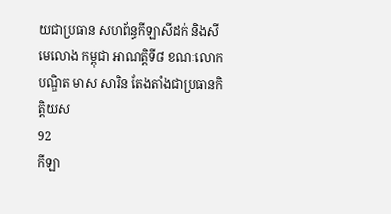យជាប្រធាន សហព័ន្ធកីឡាសីដក់ និងសីមេលោង កម្ពុជា អាណត្តិទី៨ ខណៈលោកបណ្ឌិត មាស សារិន តែងតាំងជាប្រធានកិត្តិយស
92
កីឡា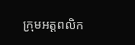ក្រុមអត្តពលិក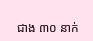ជាង ៣០ នាក់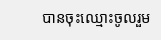បានចុះឈ្មោះចូលរួម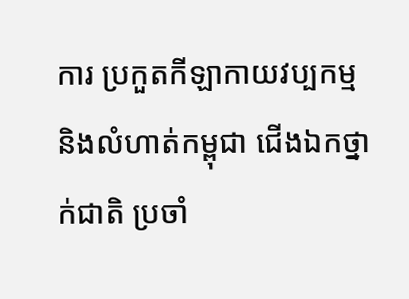ការ ប្រកួតកីឡាកាយវប្បកម្ម និងលំហាត់កម្ពុជា ជើងឯកថ្នាក់ជាតិ ប្រចាំ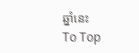ឆ្នាំនេះ
To Top